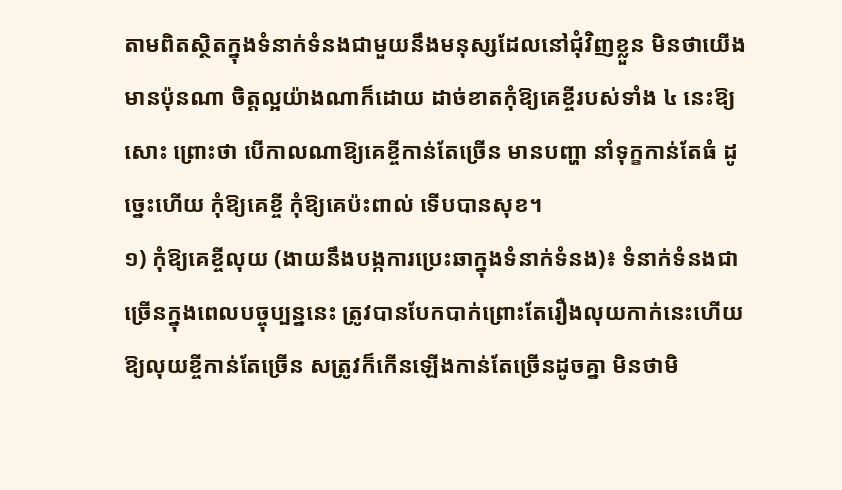តាមពិតស្ថិតក្នុងទំនាក់ទំនងជាមួយនឹងមនុស្សដែលនៅជុំវិញខ្លួន មិនថាយើងមានប៉ុនណា ចិត្តល្អយ៉ាងណាក៏ដោយ ដាច់ខាតកុំឱ្យគេខ្ចីរបស់ទាំង ៤ នេះឱ្យសោះ ព្រោះថា បើកាលណាឱ្យគេខ្ចីកាន់តែច្រើន មានបញ្ហា នាំទុក្ខកាន់តែធំ ដូច្នេះហើយ កុំឱ្យគេខ្ចី កុំឱ្យគេប៉ះពាល់ ទើបបានសុខ។
១) កុំឱ្យគេខ្ចីលុយ (ងាយនឹងបង្កការប្រេះឆាក្នុងទំនាក់ទំនង)៖ ទំនាក់ទំនងជាច្រើនក្នុងពេលបច្ចុប្បន្ននេះ ត្រូវបានបែកបាក់ព្រោះតែរឿងលុយកាក់នេះហើយ ឱ្យលុយខ្ចីកាន់តែច្រើន សត្រូវក៏កើនឡើងកាន់តែច្រើនដូចគ្នា មិនថាមិ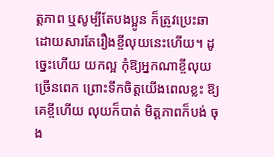ត្តភាព ឬសូម្បីតែបងប្អូន ក៏ត្រូវប្រេះឆា ដោយសារតែរឿងខ្ចីលុយនេះហើយ។ ដូច្នេះហើយ យកល្អ កុំឱ្យអ្នកណាខ្ចីលុយច្រើនពេក ព្រោះទឹកចិត្តយើងពេលខ្លះ ឱ្យគេខ្ចីហើយ លុយក៏បាត់ មិត្តភាពក៏បង់ ចុង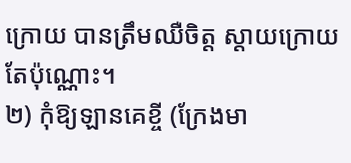ក្រោយ បានត្រឹមឈឺចិត្ត ស្ដាយក្រោយតែប៉ុណ្ណោះ។
២) កុំឱ្យឡានគេខ្ចី (ក្រែងមា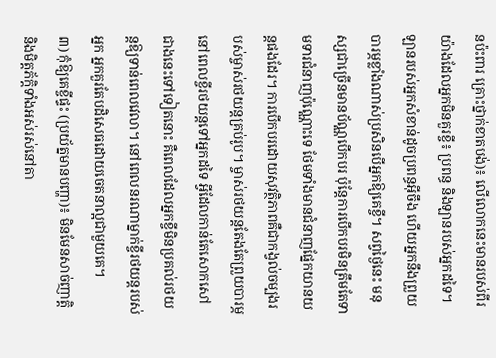នប៉ះពារ គ្រោះថ្នាក់ខាតបង់)៖ លើលោកនេះមានរបស់ពីរយ៉ាងដែលអ្នកមិនគួរខ្ចី៖ ប្រពន្ធ និងឡានរបស់អ្នកដទៃ។ ឡានរបស់អ្នកសំខាន់ដូចប្រពន្ធអ៊ីចឹង ហើយអ្នកនឹងព្រួយបារម្ភខ្លាំងណាស់ប្រសិនបើអ្នកឱ្យគេខ្ចី។ សព្វថ្ងៃនេះ មនុស្សជាច្រើនមានប័ណ្ណបើកបរ ប៉ុន្តែការបើកបរមិនត្រឹមតែទាមទារជំនាញប៉ុណ្ណោះទេ ថែមទាំងមានជំនាញផ្នែកយានយន្តផងដែរ។ ការបើកបរដោយសុវត្ថិភាពគឺជាកង្វល់ចម្បងរបស់ម្ចាស់រថយន្តគ្រប់រូប។ ម្ចាស់រថយន្តតែងតែព្រួយបារម្ភនៅពេលខ្ចីរថយន្តទៅអ្នកដទៃ អ្វីដែលកាន់តែសោកសៅជាងនេះទៅទៀតនោះ គឺពេលដែលអ្នកខ្ចីមិនប្រគល់រថយន្តឱ្យទាន់ពេលវេលា។ នៅពេលនរណាម្នាក់ខ្ចីរថយន្តរបស់អ្នក អ្នកគួរតែបដិសេធដោយចេតនាល្អជាមួយគេ។
៣) កុំឱ្យគេខ្ចីផ្ទះ (ប្រយ័ត្នមានបញ្ហា)៖ មិនមែនសាច់ញាត្តិ និងមិត្តភ័ក្តិទាំងអស់រស់នៅតា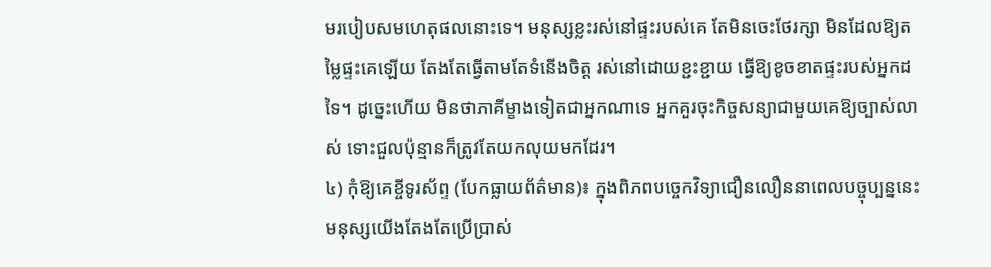មរបៀបសមហេតុផលនោះទេ។ មនុស្សខ្លះរស់នៅផ្ទះរបស់គេ តែមិនចេះថែរក្សា មិនដែលឱ្យតម្លៃផ្ទះគេឡើយ តែងតែធ្វើតាមតែទំនើងចិត្ត រស់នៅដោយខ្ជះខ្ជាយ ធ្វើឱ្យខូចខាតផ្ទះរបស់អ្នកដទៃ។ ដូច្នេះហើយ មិនថាភាគីម្ខាងទៀតជាអ្នកណាទេ អ្នកគួរចុះកិច្ចសន្យាជាមួយគេឱ្យច្បាស់លាស់ ទោះជួលប៉ុន្មានក៏ត្រូវតែយកលុយមកដែរ។
៤) កុំឱ្យគេខ្ចីទូរស័ព្ទ (បែកធ្លាយព័ត៌មាន)៖ ក្នុងពិភពបច្ចេកវិទ្យាជឿនលឿននាពេលបច្ចុប្បន្ននេះ មនុស្សយើងតែងតែប្រើប្រាស់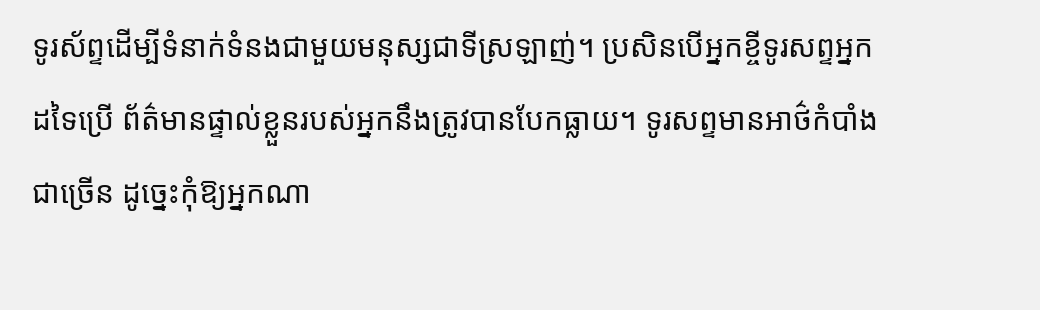ទូរស័ព្ទដើម្បីទំនាក់ទំនងជាមួយមនុស្សជាទីស្រឡាញ់។ ប្រសិនបើអ្នកខ្ចីទូរសព្ទអ្នកដទៃប្រើ ព័ត៌មានផ្ទាល់ខ្លួនរបស់អ្នកនឹងត្រូវបានបែកធ្លាយ។ ទូរសព្ទមានអាថ៌កំបាំងជាច្រើន ដូច្នេះកុំឱ្យអ្នកណា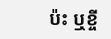ប៉ះ ឬខ្ចី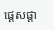ផ្ដេសផ្ដា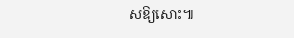សឱ្យសោះ៕